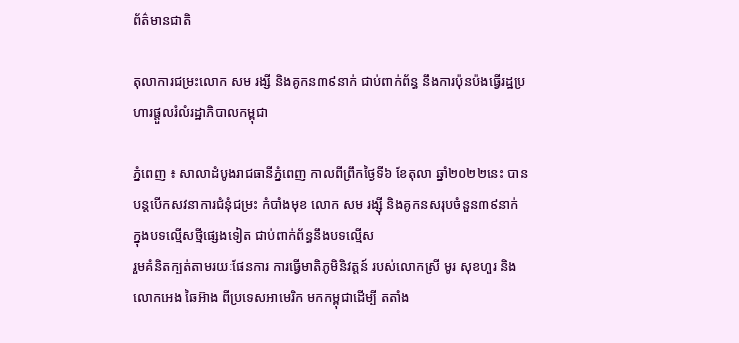ព័ត៌មានជាតិ

តុលាការជម្រះលោក សម រង្សី និងគូកន៣៩នាក់ ជាប់ពាក់ព័ន្ធ នឹងការប៉ុនប៉ងធ្វើរដ្ឋប្រហារផ្តួលរំលំរដ្ឋាភិបាលកម្ពុជា

ភ្នំពេញ ៖ សាលាដំបូងរាជធានីភ្នំពេញ កាលពីព្រឹកថ្ងៃទី៦ ខែតុលា ឆ្នាំ២០២២នេះ បានបន្តបើកសវនាការជំនុំជម្រះ កំបាំងមុខ លោក សម រង្ស៊ី និងគូកនសរុបចំនួន៣៩នាក់ ក្នុងបទល្មើសថ្មីផ្សេងទៀត ជាប់ពាក់ព័ន្ធនឹងបទល្មើស
រួមគំនិតក្បត់តាមរយៈផែនការ ការធ្វើមាតិភូមិនិវត្តន៍ របស់លោកស្រី មូរ សុខហួរ និង លោកអេង ឆៃអ៊ាង ពីប្រទេសអាមេរិក មកកម្ពុជាដើម្បី តតាំង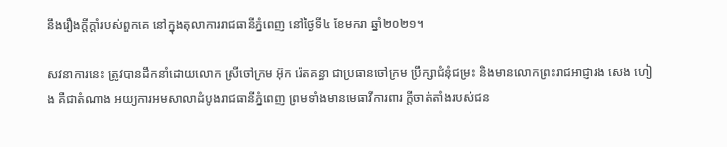នឹងរឿងក្តីក្តាំរបស់ពួកគេ នៅក្នុងតុលាការរាជធានីភ្នំពេញ នៅថ្ងៃទី៤ ខែមករា ឆ្នាំ២០២១។

សវនាការនេះ ត្រូវបានដឹកនាំដោយលោក ស្រីចៅក្រម អ៊ុក រ៉េតគន្ធា ជាប្រធានចៅក្រម ប្រឹក្សាជំនុំជម្រះ និងមានលោកព្រះរាជអាជ្ញារង សេង ហៀង គឺជាតំណាង អយ្យការអមសាលាដំបូងរាជធានីភ្នំពេញ ព្រមទាំងមានមេធាវីការពារ ក្តីចាត់តាំងរបស់ជន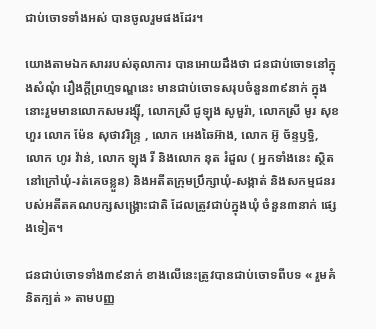ជាប់ចោទទាំងអស់ បានចូលរួមផងដែរ។

យោងតាមឯកសាររបស់តុលាការ បានអោយដឹងថា ជនជាប់ចោទនៅក្នុងសំណុំ រឿងក្តីព្រហ្មទណ្ឌនេះ មានជាប់ចោទសរុបចំនួន៣៩នាក់ ក្នុងនោះរួមមានលោកសមរង្ស៊ី, លោកស្រី ជូឡុង សូមួរ៉ា, លោកស្រី មូរ សុខហួរ លោក ម៉ែន សុថាវរិន្ទ្រ , លោក អេងឆៃអ៊ាង, លោក អ៊ូ ច័ន្ទឫទ្ធិ, លោក ហូរ វ៉ាន់, លោក ឡុង រី និងលោក នុត រំដួល ( អ្នកទាំងនេះ ស្ថិតនៅក្រៅឃុំ-រត់គេចខ្លួន) និងអតីតក្រុមប្រឹក្សាឃុំ-សង្កាត់ និងសកម្មជនរបស់អតីតគណបក្សសង្គ្រោះជាតិ ដែលត្រូវជាប់ក្នុងឃុំ ចំនួន៣នាក់ ផ្សេងទៀត។

ជនជាប់ចោទទាំង៣៩នាក់ ខាងលើនេះត្រូវបានជាប់ចោទពីបទ « រួមគំនិតក្បត់ » តាមបញ្ញ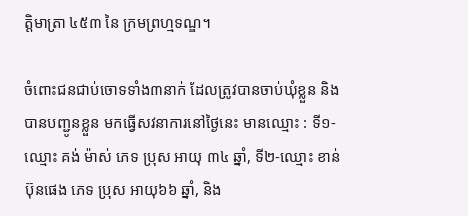ត្តិមាត្រា ៤៥៣ នៃ ក្រមព្រហ្មទណ្ឌ។

ចំពោះជនជាប់ចោទទាំង៣នាក់ ដែលត្រូវបានចាប់ឃុំខ្លួន និង បានបញ្ជូនខ្លួន មកធ្វើសវនាការនៅថ្ងៃនេះ មានឈ្មោះ : ទី១-ឈ្មោះ គង់ ម៉ាស់ ភេទ ប្រុស អាយុ ៣៤ ឆ្នាំ, ទី២-ឈ្មោះ ខាន់ ប៊ុនផេង ភេទ ប្រុស អាយុ៦៦ ឆ្នាំ, និង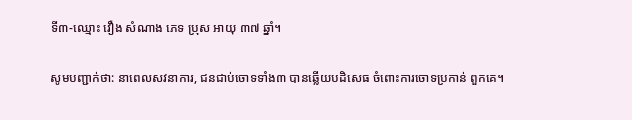ទី៣-ឈ្មោះ វឿង សំណាង ភេទ ប្រុស អាយុ ៣៧ ឆ្នាំ។

សូមបញ្ជាក់ថា: នាពេលសវនាការ, ជនជាប់ចោទទាំង៣ បានឆ្លើយបដិសេធ ចំពោះការចោទប្រកាន់ ពួកគេ។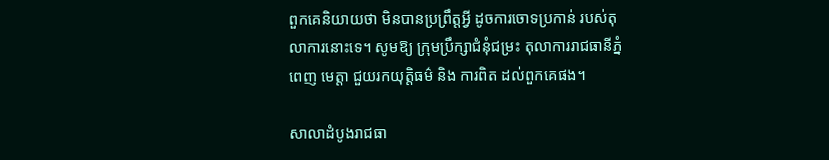ពួកគេនិយាយថា មិនបានប្រព្រឹត្តអ្វី ដូចការចោទប្រកាន់ របស់តុលាការនោះទេ។ សូមឱ្យ ក្រុមប្រឹក្សាជំនុំជម្រះ តុលាការរាជធានីភ្នំពេញ មេត្តា ជួយរកយុត្តិធម៌ និង ការពិត ដល់ពួកគេផង។

សាលាដំបូងរាជធា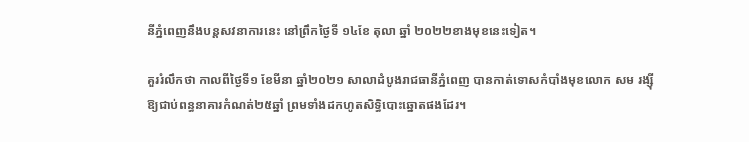នីភ្នំពេញនឹងបន្តសវនាការនេះ នៅព្រឹកថ្ងៃទី ១៤ខែ តុលា ឆ្នាំ ២០២២ខាងមុខនេះទៀត។

គួររំលឹកថា កាលពីថ្ងៃទី១ ខែមីនា ឆ្នាំ២០២១ សាលាដំបូងរាជធានីភ្នំពេញ បានកាត់ទោសកំបាំងមុខលោក សម រង្ស៊ី ឱ្យជាប់ពន្ធនាគារកំណត់២៥ឆ្នាំ ព្រមទាំងដកហូតសិទ្ធិបោះឆ្នោតផងដែរ។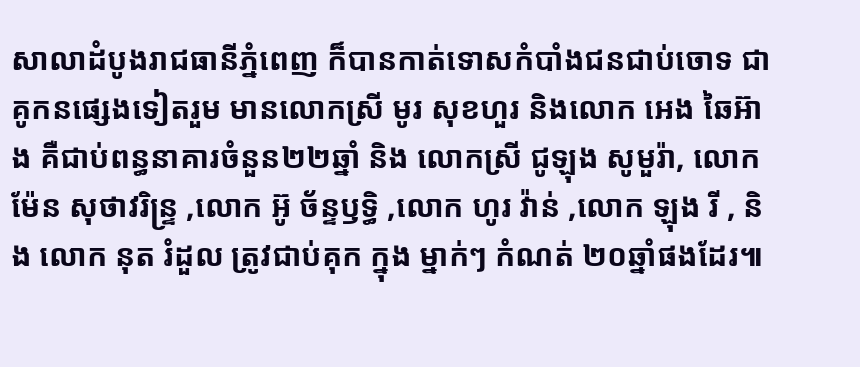សាលាដំបូងរាជធានីភ្នំពេញ ក៏បានកាត់ទោសកំបាំងជនជាប់ចោទ ជាគូកនផ្សេងទៀតរួម មានលោកស្រី មូរ សុខហួរ និងលោក អេង ឆៃអ៊ាង គឺជាប់ពន្ធនាគារចំនួន២២ឆ្នាំ និង លោកស្រី ជូឡុង សូមួរ៉ា, លោក ម៉ែន សុថាវរិន្ទ្រ ,លោក អ៊ូ ច័ន្ទឫទ្ធិ ,លោក ហូរ វ៉ាន់ ,លោក ឡុង រី , និង លោក នុត រំដួល ត្រូវជាប់គុក ក្នុង ម្នាក់ៗ កំណត់ ២០ឆ្នាំផងដែរ៕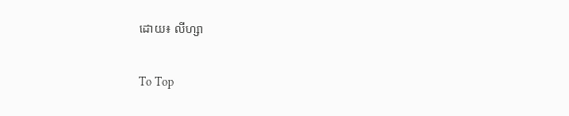ដោយ៖ លីហ្សា

To Top